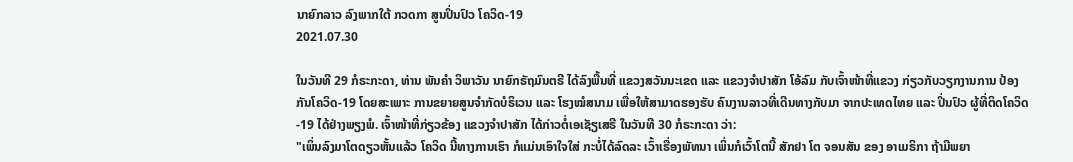ນາຍົກລາວ ລົງພາກໃຕ້ ກວດກາ ສູນປິ່ນປົວ ໂຄວິດ-19
2021.07.30

ໃນວັນທີ 29 ກໍຣະກະດາ, ທ່ານ ພັນຄຳ ວິພາວັນ ນາຍົກຣັຖມົນຕຣີ ໄດ້ລົງພື້ນທີ່ ແຂວງສວັນນະເຂດ ແລະ ແຂວງຈຳປາສັກ ໂອ້ລົມ ກັບເຈົ້າໜ້າທີ່ແຂວງ ກ່ຽວກັບວຽກງານການ ປ້ອງກັນໂຄວິດ-19 ໂດຍສະເພາະ ການຂຍາຍສູນຈຳກັດບໍຣິເວນ ແລະ ໂຮງໝໍສນາມ ເພື່ອໃຫ້ສາມາດຮອງຮັບ ຄົນງານລາວທີ່ເດີນທາງກັບມາ ຈາກປະເທດໄທຍ ແລະ ປິ່ນປົວ ຜູ້ທີ່ຕິດໂຄວິດ-19 ໄດ້ຢ່າງພຽງພໍ. ເຈົ້າໜ້າທີ່ກ່ຽວຂ້ອງ ແຂວງຈຳປາສັກ ໄດ້ກ່າວຕໍ່ເອເຊັຽເສຣີ ໃນວັນທີ 30 ກໍຣະກະດາ ວ່າ:
"ເພິ່ນລົງມາໂຕດຽວຫັ້ນແລ້ວ ໂຄວິດ ນີ້ທາງການເຮົາ ກໍແມ່ນເອົາໃຈໃສ່ ກະບໍ່ໄດ້ລົດລະ ເວົ້າເຣື່ອງພັທນາ ເພິ່ນກໍເວົ້າໂຕນີ້ ສັກຢາ ໂຕ ຈອນສັນ ຂອງ ອາເມຣິກາ ຖ້າມີພຍາ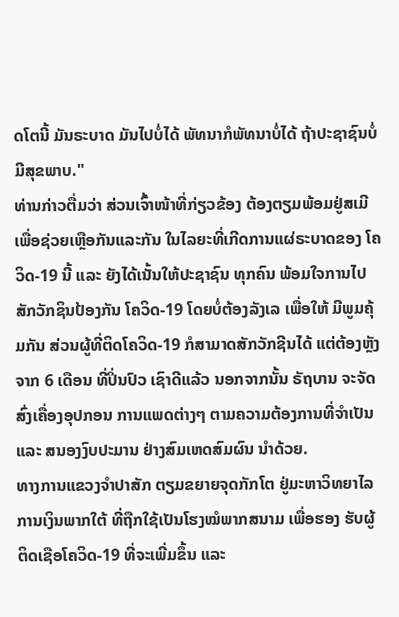ດໂຕນີ້ ມັນຣະບາດ ມັນໄປບໍ່ໄດ້ ພັທນາກໍພັທນາບໍ່ໄດ້ ຖ້າປະຊາຊົນບໍ່ມີສຸຂພາບ."
ທ່ານກ່າວຕື່ມວ່າ ສ່ວນເຈົ້າໜ້າທີ່ກ່ຽວຂ້ອງ ຕ້ອງຕຽມພ້ອມຢູ່ສເມີ ເພື່ອຊ່ວຍເຫຼືອກັນແລະກັນ ໃນໄລຍະທີ່ເກີດການແຜ່ຣະບາດຂອງ ໂຄວິດ-19 ນີ້ ແລະ ຍັງໄດ້ເນັ້ນໃຫ້ປະຊາຊົນ ທຸກຄົນ ພ້ອມໃຈການໄປສັກວັກຊິນປ້ອງກັນ ໂຄວິດ-19 ໂດຍບໍ່ຕ້ອງລັງເລ ເພື່ອໃຫ້ ມີພູມຄຸ້ມກັນ ສ່ວນຜູ້ທີ່ຕິດໂຄວິດ-19 ກໍສາມາດສັກວັກຊີນໄດ້ ແຕ່ຕ້ອງຫຼັງຈາກ 6 ເດືອນ ທີ່ປິ່ນປົວ ເຊົາດີແລ້ວ ນອກຈາກນັ້ນ ຣັຖບານ ຈະຈັດສົ່ງເຄື່ອງອຸປກອນ ການແພດຕ່າງໆ ຕາມຄວາມຕ້ອງການທີ່ຈຳເປັນ ແລະ ສນອງງົບປະມານ ຢ່າງສົມເຫດສົມຜົນ ນຳດ້ວຍ.
ທາງການແຂວງຈຳປາສັກ ຕຽມຂຍາຍຈຸດກັກໂຕ ຢູ່ມະຫາວິທຍາໄລການເງິນພາກໃຕ້ ທີ່ຖືກໃຊ້ເປັນໂຮງໝໍພາກສນາມ ເພື່ອຮອງ ຮັບຜູ້ຕິດເຊືອໂຄວິດ-19 ທີ່ຈະເພີ່ມຂຶ້ນ ແລະ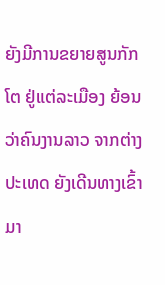ຍັງມີການຂຍາຍສູນກັກໂຕ ຢູ່ແຕ່ລະເມືອງ ຍ້ອນວ່າຄົນງານລາວ ຈາກຕ່າງປະເທດ ຍັງເດີນທາງເຂົ້າມາ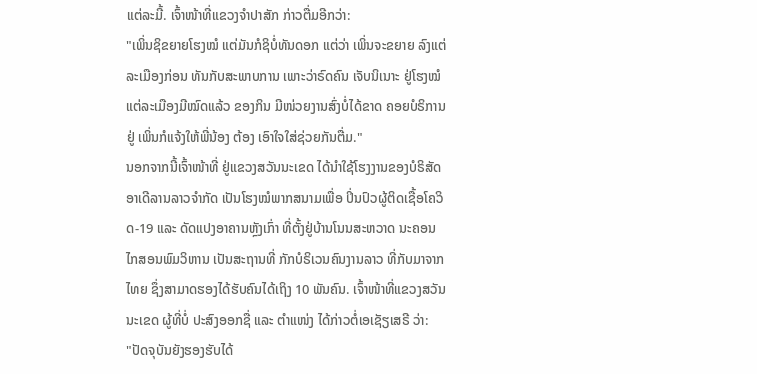ແຕ່ລະມີ້. ເຈົ້າໜ້າທີ່ແຂວງຈຳປາສັກ ກ່າວຕື່ມອີກວ່າ:
"ເພິ່ນຊິຂຍາຍໂຮງໝໍ ແຕ່ມັນກໍຊິບໍ່ທັນດອກ ແຕ່ວ່າ ເພິ່ນຈະຂຍາຍ ລົງແຕ່ລະເມືອງກ່ອນ ທັນກັບສະພາບການ ເພາະວ່າຣົດຄົນ ເຈັບນິເນາະ ຢູ່ໂຮງໝໍແຕ່ລະເມືອງມີໝົດແລ້ວ ຂອງກິນ ມີໜ່ວຍງານສົ່ງບໍ່ໄດ້ຂາດ ຄອຍບໍຣິການຢູ່ ເພິ່ນກໍແຈ້ງໃຫ້ພີ່ນ້ອງ ຕ້ອງ ເອົາໃຈໃສ່ຊ່ວຍກັນຕື່ມ."
ນອກຈາກນີ້ເຈົ້າໜ້າທີ່ ຢູ່ແຂວງສວັນນະເຂດ ໄດ້ນຳໃຊ້ໂຮງງານຂອງບໍຣິສັດ ອາເດີລານລາວຈຳກັດ ເປັນໂຮງໝໍພາກສນາມເພື່ອ ປິ່ນປົວຜູ້ຕິດເຊື້ອໂຄວິດ-19 ແລະ ດັດແປງອາຄານຫຼັງເກົ່າ ທີ່ຕັ້ງຢູ່ບ້ານໂນນສະຫວາດ ນະຄອນໄກສອນພົມວິຫານ ເປັນສະຖານທີ່ ກັກບໍຣິເວນຄົນງານລາວ ທີ່ກັບມາຈາກໄທຍ ຊຶ່ງສາມາດຮອງໄດ້ຮັບຄົນໄດ້ເຖິງ 10 ພັນຄົນ. ເຈົ້າໜ້າທີ່ແຂວງສວັນນະເຂດ ຜູ້ທີ່ບໍ່ ປະສົງອອກຊື່ ແລະ ຕຳແໜ່ງ ໄດ້ກ່າວຕໍ່ເອເຊັຽເສຣີ ວ່າ:
"ປັດຈຸບັນຍັງຮອງຮັບໄດ້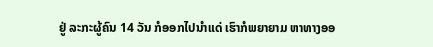ຢູ່ ລະກະຜູ້ຄົນ 14 ວັນ ກໍອອກໄປນຳແດ່ ເຮົາກໍພຍາຍາມ ຫາທາງອອ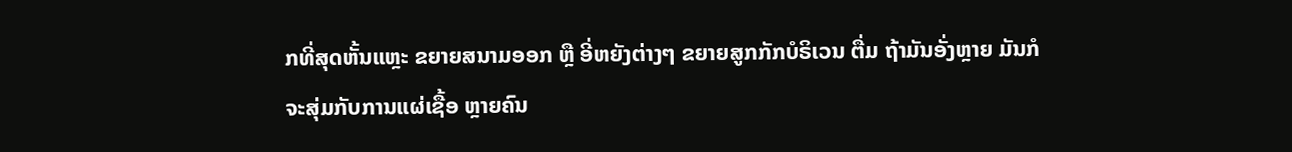ກທີ່ສຸດຫັ້ນແຫຼະ ຂຍາຍສນາມອອກ ຫຼື ອີ່ຫຍັງຕ່າງໆ ຂຍາຍສູກກັກບໍຣິເວນ ຕື່ມ ຖ້າມັນອັ່ງຫຼາຍ ມັນກໍຈະສຸ່ມກັບການແຜ່ເຊື້ອ ຫຼາຍຄົນ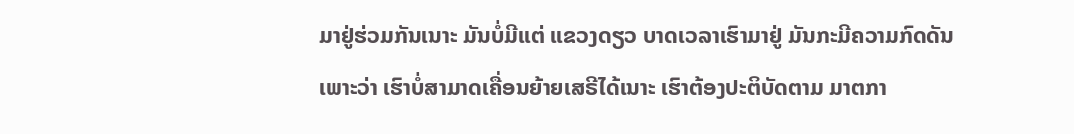ມາຢູ່ຮ່ວມກັນເນາະ ມັນບໍ່ມີແຕ່ ແຂວງດຽວ ບາດເວລາເຮົາມາຢູ່ ມັນກະມີຄວາມກົດດັນ ເພາະວ່າ ເຮົາບໍ່ສາມາດເຄື່ອນຍ້າຍເສຣີໄດ້ເນາະ ເຮົາຕ້ອງປະຕິບັດຕາມ ມາຕກາ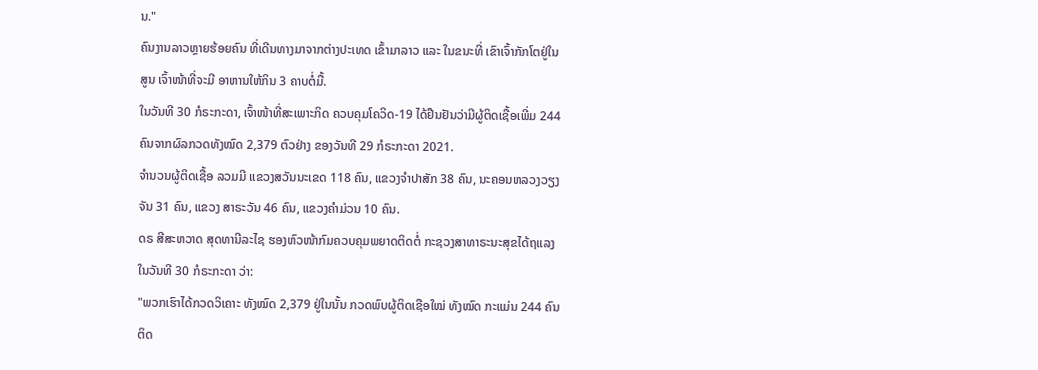ນ."
ຄົນງານລາວຫຼາຍຮ້ອຍຄົນ ທີ່ເດີນທາງມາຈາກຕ່າງປະເທດ ເຂົ້າມາລາວ ແລະ ໃນຂນະທີ່ ເຂົາເຈົ້າກັກໂຕຢູ່ໃນສູນ ເຈົ້າໜ້າທີ່ຈະມີ ອາຫານໃຫ້ກິນ 3 ຄາບຕໍ່ມື້.
ໃນວັນທີ 30 ກໍຣະກະດາ, ເຈົ້າໜ້າທີ່ສະເພາະກິດ ຄວບຄຸມໂຄວິດ-19 ໄດ້ຢືນຢັນວ່າມີຜູ້ຕິດເຊື້ອເພີ່ມ 244 ຄົນຈາກຜົລກວດທັງໝົດ 2,379 ຕົວຢ່າງ ຂອງວັນທີ 29 ກໍຣະກະດາ 2021.
ຈຳນວນຜູ້ຕິດເຊື້ອ ລວມມີ ແຂວງສວັນນະເຂດ 118 ຄົນ, ແຂວງຈຳປາສັກ 38 ຄົນ, ນະຄອນຫລວງວຽງຈັນ 31 ຄົນ, ແຂວງ ສາຣະວັນ 46 ຄົນ, ແຂວງຄຳມ່ວນ 10 ຄົນ.
ດຣ ສີສະຫວາດ ສຸດທານີລະໄຊ ຮອງຫົວໜ້າກົມຄວບຄຸມພຍາດຕິດຕໍ່ ກະຊວງສາທາຣະນະສຸຂໄດ້ຖແລງໃນວັນທີ 30 ກໍຣະກະດາ ວ່າ:
"ພວກເຮົາໄດ້ກວດວິເຄາະ ທັງໝົດ 2,379 ຢູ່ໃນນັ້ນ ກວດພົບຜູ້ຕິດເຊືອໃໝ່ ທັງໝົດ ກະແມ່ນ 244 ຄົນ ຕິດ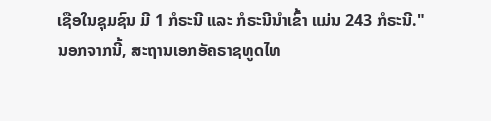ເຊືອໃນຊຸມຊົນ ມີ 1 ກໍຣະນີ ແລະ ກໍຣະນີນຳເຂົ້າ ແມ່ນ 243 ກໍຣະນີ."
ນອກຈາກນີ້, ສະຖານເອກອັຄຣາຊທູດໄທ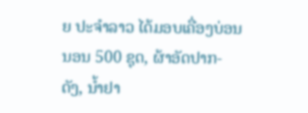ຍ ປະຈຳລາວ ໄດ້ມອບເຄື່ອງບ່ອນນອນ 500 ຊຸດ, ຜ້າອັດປາກ-ດັງ, ນ້ຳຢາ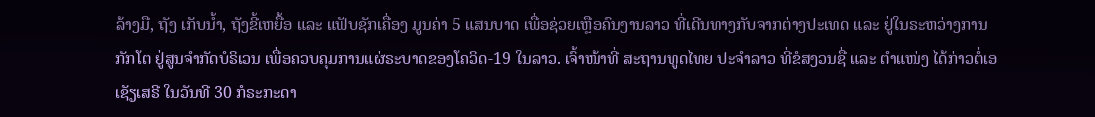ລ້າງມື, ຖັງ ເກັບນ້ຳ, ຖັງຂີ້ເຫຍື້ອ ແລະ ແຟັບຊັກເຄື່ອງ ມູນຄ່າ 5 ແສນບາດ ເພື່ອຊ່ວຍເຫຼືອຄົນງານລາວ ທີ່ເດີນທາງກັບຈາກຕ່າງປະເທດ ແລະ ຢູ່ໃນຣະຫວ່າງການກັກໂຕ ຢູ່ສູນຈຳກັດບໍຣິເວນ ເພື່ອຄວບຄຸມການແຜ່ຣະບາດຂອງໂຄວິດ-19 ໃນລາວ. ເຈົ້າໜ້າທີ່ ສະຖານທູດໄທຍ ປະຈຳລາວ ທີ່ຂໍສງວນຊື່ ແລະ ຕຳແໜ່ງ ໄດ້ກ່າວຕໍ່ເອເຊັຽເສຣີ ໃນວັນທີ 30 ກໍຣະກະດາ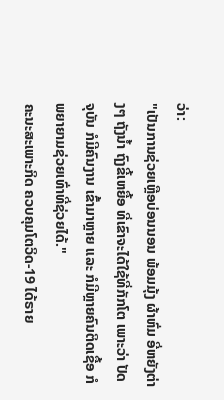ວ່າ:
"ເປັນການຊ່ວຍເຫຼືອບ່ອນນອນ ພ້ອມມຸ້ງ ຜ້າຫົ່ມ ອີ່ຫຍັງຕ່າງໆ ຖັງນ້ຳ ຖົງຂີ້ເຫຍື້ອ ທີ່ເຂົາຈະໄດ້ໃຊ້ທີ່ກັກໂຕ ເພາະວ່າ ປັດຈຸບັນ ກໍມີຄົນງານ ເຂົ້າມາຫຼາຍ ແລະ ກໍມີຫຼາຍຄົນຕິດເຊື້ອ ກໍພຍາຍາມຊ່ວຍເທົ່າທີ່ຊ່ວຍໄດ້."
ຄະນະສະເພາະກິດ ຄວບຄຸມໂຕວິດ-19 ໄດ້ຣາຍ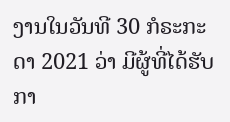ງານໃນວັນທີ 30 ກໍຣະກະດາ 2021 ວ່າ ມີຜູ້ທີ່ໄດ້ຮັບກາ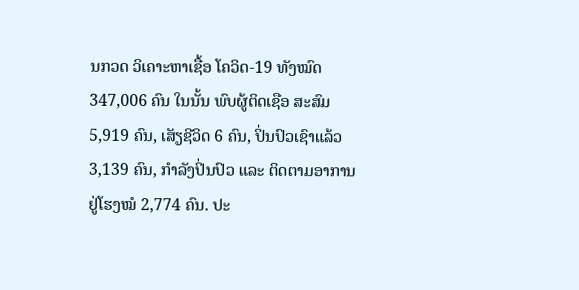ນກວດ ວິເຄາະຫາເຊື້ອ ໂຄວິດ-19 ທັງໝົດ 347,006 ຄົນ ໃນນັ້ນ ພົບຜູ້ຕິດເຊືອ ສະສົມ 5,919 ຄົນ, ເສັຽຊີວິດ 6 ຄົນ, ປິ່ນປົວເຊົາແລ້ວ 3,139 ຄົນ, ກຳລັງປິ່ນປົວ ແລະ ຕິດຕາມອາການ ຢູ່ໂຮງໝໍ 2,774 ຄົນ. ປະ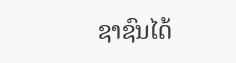ຊາຊົນໄດ້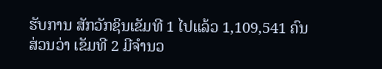ຮັບການ ສັກວັກຊິນເຂັມທີ 1 ໄປແລ້ວ 1,109,541 ຄົນ ສ່ວນວ່າ ເຂັມທີ 2 ມີຈຳນວ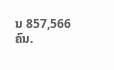ນ 857,566 ຄົນ.